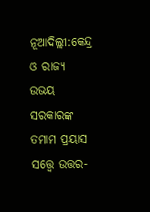ନୂଆଦିଲ୍ଲୀ:କେନ୍ଦ୍ର ଓ ରାଜ୍ୟ ଉଭୟ ସରକାରଙ୍କ ତମାମ ପ୍ରୟାସ ସତ୍ତ୍ବେ ଉତ୍ତର-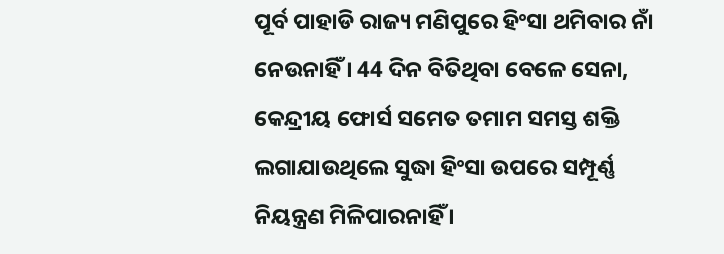ପୂର୍ବ ପାହାଡି ରାଜ୍ୟ ମଣିପୁରେ ହିଂସା ଥମିବାର ନାଁ ନେଉନାହିଁ । 44 ଦିନ ବିତିଥିବା ବେଳେ ସେନା, କେନ୍ଦ୍ରୀୟ ଫୋର୍ସ ସମେତ ତମାମ ସମସ୍ତ ଶକ୍ତି ଲଗାଯାଉଥିଲେ ସୁଦ୍ଧା ହିଂସା ଉପରେ ସମ୍ପୂର୍ଣ୍ଣ ନିୟନ୍ତ୍ରଣ ମିଳିପାରନାହିଁ ।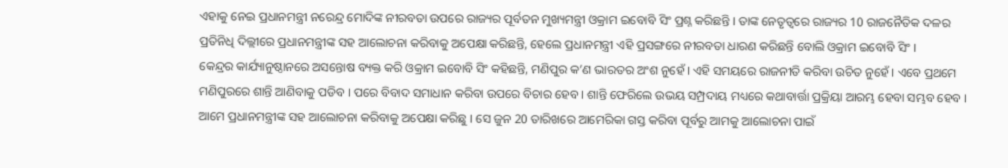ଏହାକୁ ନେଇ ପ୍ରଧାନମନ୍ତ୍ରୀ ନରେନ୍ଦ୍ର ମୋଦିଙ୍କ ନୀରବତା ଉପରେ ରାଜ୍ୟର ପୂର୍ବତନ ମୁଖ୍ୟମନ୍ତ୍ରୀ ଓକ୍ରାମ ଇବୋବି ସିଂ ପ୍ରଶ୍ନ କରିଛନ୍ତି । ତାଙ୍କ ନେତୃତ୍ବରେ ରାଜ୍ୟର 10 ରାଜନୈତିକ ଦଳର ପ୍ରତିନିଧି ଦିଲ୍ଲୀରେ ପ୍ରଧାନମନ୍ତ୍ରୀଙ୍କ ସହ ଆଲୋଚନା କରିବାକୁ ଅପେକ୍ଷା କରିଛନ୍ତି, ହେଲେ ପ୍ରଧାନମନ୍ତ୍ରୀ ଏହି ପ୍ରସଙ୍ଗରେ ନୀରବତା ଧାରଣ କରିଛନ୍ତି ବୋଲି ଓକ୍ରାମ ଇବୋବି ସିଂ ।
କେନ୍ଦ୍ରର କାର୍ଯ୍ୟାନୁଷ୍ଠାନରେ ଅସନ୍ତୋଷ ବ୍ୟକ୍ତ କରି ଓକ୍ରାମ ଇବୋବି ସିଂ କହିଛନ୍ତି, ମଣିପୁର କ’ଣ ଭାରତର ଅଂଶ ନୁହେଁ । ଏହି ସମୟରେ ରାଜନୀତି କରିବା ଉଚିତ ନୁହେଁ । ଏବେ ପ୍ରଥମେ ମଣିପୁରରେ ଶାନ୍ତି ଆଣିବାକୁ ପଡିବ । ପରେ ବିବାଦ ସମାଧାନ କରିବା ଉପରେ ବିଚାର ହେବ । ଶାନ୍ତି ଫେରିଲେ ଉଭୟ ସମ୍ପ୍ରଦାୟ ମଧ୍ୟରେ କଥାବାର୍ତ୍ତା ପ୍ରକ୍ରିୟା ଆରମ୍ଭ ହେବା ସମ୍ଭବ ହେବ । ଆମେ ପ୍ରଧାନମନ୍ତ୍ରୀଙ୍କ ସହ ଆଲୋଚନା କରିବାକୁ ଅପେକ୍ଷା କରିଛୁ । ସେ ଜୁନ 20 ତାରିଖରେ ଆମେରିକା ଗସ୍ତ କରିବା ପୂର୍ବରୁ ଆମକୁ ଆଲୋଚନା ପାଇଁ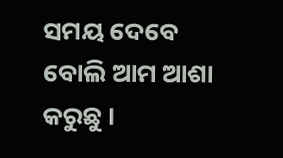ସମୟ ଦେବେ ବୋଲି ଆମ ଆଶା କରୁଛୁ ।